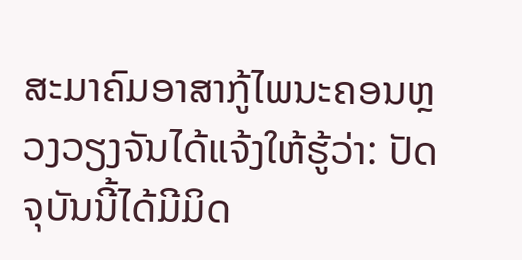ສະມາຄົມອາສາກູ້ໄພນະຄອນຫຼວງວຽງຈັນໄດ້ແຈ້ງໃຫ້ຮູ້ວ່າ: ປັດຈຸບັນນີ້ໄດ້ມີມິດ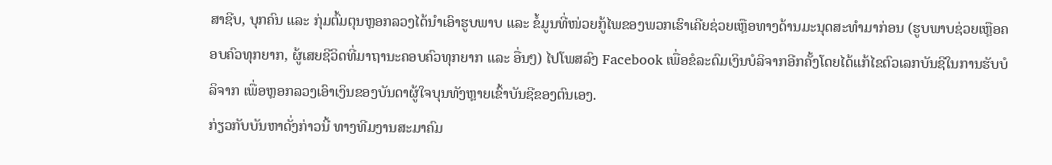ສາຊີບ, ບຸກຄົນ ແລະ ກຸ່ມຕົ້ມຕຸນຫຼອກລວງໄດ້ນຳເອົາຮູບພາບ ແລະ ຂໍ້ມູນທີ່ໜ່ວຍກູ້ໄພຂອງພວກເຮົາເຄີຍຊ່ວຍເຫຼືອທາງດ້ານມະນຸດສະທຳມາກ່ອນ (ຮູບພາບຊ່ວຍເຫຼືອຄອບຄົວທຸກຍາກ, ຜູ້ເສຍຊີວິດທີ່ມາຖານະຄອບຄົວທຸກຍາກ ແລະ ອື່ນໆ) ໄປໂພສລົງ Facebook ເພື່ອຂໍລະດົມເງິນບໍລິຈາກອີກຄັ້ງໂດຍໄດ້ແກ້ໄຂຕົວເລກບັນຊີໃນການຮັບບໍລິຈາກ ເພື່ອຫຼອກລວງເອົາເງິນຂອງບັນດາຜູ້ໃຈບຸນທັງຫຼາຍເຂົ້າບັນຊີຂອງຕົນເອງ.
ກ່ຽວກັບບັນຫາດັ່ງກ່າວນີ້ ທາງທີມງານສະມາຄົມ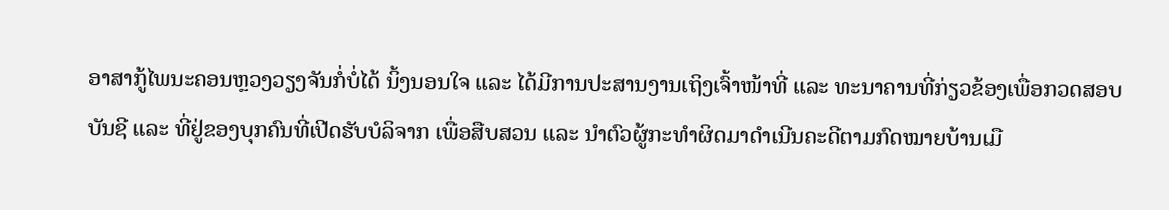ອາສາກູ້ໄພນະຄອນຫຼວງວຽງຈັນກໍ່ບໍ່ໄດ້ ນິ້ງນອນໃຈ ແລະ ໄດ້ມີການປະສານງານເຖິງເຈົ້າໜ້າທີ່ ແລະ ທະນາຄານທີ່ກ່ຽວຂ້ອງເພື່ອກວດສອບບັນຊີ ແລະ ທີ່ຢູ່ຂອງບຸກຄົນທີ່ເປີດຮັບບໍລິຈາກ ເພື່ອສືບສວນ ແລະ ນຳຕົວຜູ້ກະທຳຜິດມາດໍາເນີນຄະດີຕາມກົດໝາຍບ້ານເມື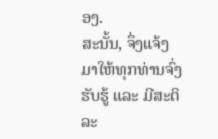ອງ.
ສະນັ້ນ, ຈຶ່ງແຈ້ງມາໃຫ້ທຸກທ່ານຈົ່ງຮັບຮູ້ ແລະ ມີສະຕິລະ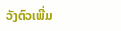ວັງຕົວເພີ່ມ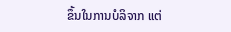ຂຶ້ນໃນການບໍລິຈາກ ແຕ່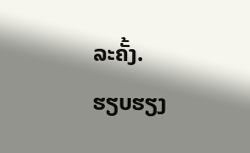ລະຄັ້ງ.
ຮຽບຮຽງ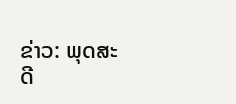ຂ່າວ: ພຸດສະດີ